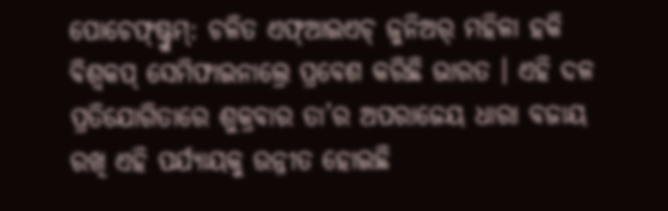ପୋଚେଫ୍ଷ୍ଟ୍ରୁମ୍: ଚଳିତ ଏଫ୍ଆଇଏଚ୍ ଜୁନିଅର୍ ମହିଳା ହକି ବିଶ୍ୱକପ୍ ସେମିଫାଇନାଲ୍ରେ ପ୍ରବେଶ କରିଛି ଭାରତ । ଏହି ଦଳ ପ୍ରତିଯୋଗିତାରେ ଶୁକ୍ରବାର ତା’ର ଅପରାଜେୟ ଧାରା ବଜାୟ ରଖି ଏହି ପର୍ଯ୍ୟାୟକୁ ଉନ୍ନୀତ ହୋଇଛି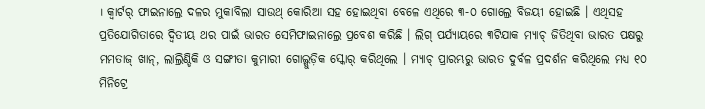। କ୍ୱାର୍ଟର୍ ଫାଇନାଲ୍ରେ ଦଳର ମୁକାବିଲା ସାଉଥ୍ କୋରିଆ ସହ ହୋଇଥିବା ବେଳେ ଏଥିରେ ୩-୦ ଗୋଲ୍ରେ ବିଜୟୀ ହୋଇଛି । ଏଥିସହ ପ୍ରତିଯୋଗିତାରେ ଦ୍ୱିତୀୟ ଥର ପାଇଁ ଭାରତ ସେମିଫାଇନାଲ୍ରେ ପ୍ରବେଶ କରିଛି । ଲିଗ୍ ପର୍ଯ୍ୟାୟରେ ୩ଟିଯାକ ମ୍ୟାଚ୍ ଜିତିଥିବା ଭାରତ ପକ୍ଷରୁ ମମତାଜ୍ ଖାନ୍, ଲାଲ୍ରିଣ୍ଡିକି ଓ ସଙ୍ଗୀତା କୁମାରୀ ଗୋଲ୍ଗୁଡ଼ିକ ସ୍କୋର୍ କରିଥିଲେ । ମ୍ୟାଚ୍ ପ୍ରାରମ୍ଭରୁ ଭାରତ ଦୁର୍ବଳ ପ୍ରଦର୍ଶନ କରିଥିଲେ ମଧ୍ୟ ୧୦ ମିନିଟ୍ରେ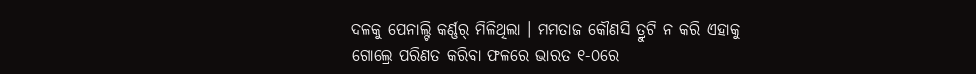ଦଳକୁ ପେନାଲ୍ଟି କର୍ଣ୍ଣର୍ ମିଳିଥିଲା । ମମତାଜ କୌଣସି ତ୍ରୁଟି ନ କରି ଏହାକୁ ଗୋଲ୍ରେ ପରିଣତ କରିବା ଫଳରେ ଭାରତ ୧-୦ରେ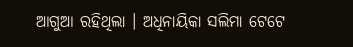ଆଗୁଆ ରହିଥିଲା । ଅଧିନାୟିକା ସଲିମା ଟେଟେ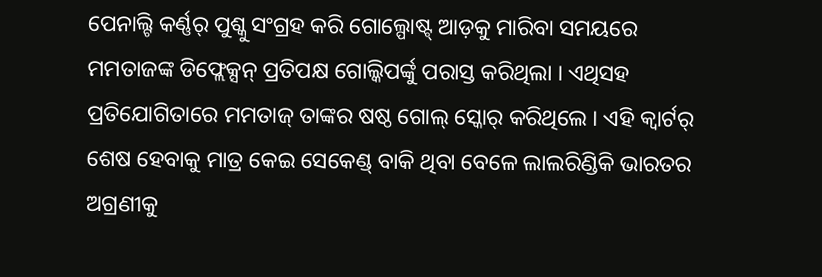ପେନାଲ୍ଟି କର୍ଣ୍ଣର୍ ପୁଶ୍କୁ ସଂଗ୍ରହ କରି ଗୋଲ୍ପୋଷ୍ଟ୍ ଆଡ଼କୁ ମାରିବା ସମୟରେ ମମତାଜଙ୍କ ଡିଫ୍ଲେକ୍ସନ୍ ପ୍ରତିପକ୍ଷ ଗୋଲ୍କିପର୍ଙ୍କୁ ପରାସ୍ତ କରିଥିଲା । ଏଥିସହ ପ୍ରତିଯୋଗିତାରେ ମମତାଜ୍ ତାଙ୍କର ଷଷ୍ଠ ଗୋଲ୍ ସ୍କୋର୍ କରିଥିଲେ । ଏହି କ୍ୱାର୍ଟର୍ ଶେଷ ହେବାକୁ ମାତ୍ର କେଇ ସେକେଣ୍ଡ୍ ବାକି ଥିବା ବେଳେ ଲାଲରିଣ୍ଡିକି ଭାରତର ଅଗ୍ରଣୀକୁ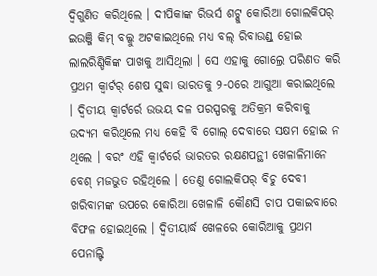ଦ୍ୱିଗୁଣିତ କରିଥିଲେ । ଦୀପିକାଙ୍କ ରିଭର୍ସ ଶଟ୍କୁ କୋରିଆ ଗୋଲକିପର୍ ଇଉଞ୍ଜି କିମ୍ ବଲ୍କୁ ଅଟକାଇଥିଲେ ମଧ୍ୟ ବଲ୍ ରିବାଉଣ୍ଡ୍ ହୋଇ ଲାଲରିଣ୍ଡିକିଙ୍କ ପାଖକୁ ଆସିଥିଲା । ସେ ଏହାକୁ ଗୋଲ୍ରେ ପରିଣତ କରି ପ୍ରଥମ କ୍ୱାର୍ଟର୍ ଶେଷ ସୁଦ୍ଧା ଭାରତକୁ ୨-୦ରେ ଆଗୁଆ କରାଇଥିଲେ । ଦ୍ୱିତୀୟ କ୍ୱାର୍ଟର୍ରେ ଉଭୟ ଦଳ ପରସ୍ପରକୁ ଅତିକ୍ରମ କରିବାକୁ ଉଦ୍ୟମ କରିଥିଲେ ମଧ୍ୟ କେହି ବି ଗୋଲ୍ ଦେବାରେ ସକ୍ଷମ ହୋଇ ନ ଥିଲେ । ବରଂ ଏହି କ୍ୱାର୍ଟର୍ରେ ଭାରତର ରକ୍ଷଣପନ୍ଥୀ ଖେଳାଳିମାନେ ବେଶ୍ ମଜଭୁତ ରହିଥିଲେ । ତେଣୁ ଗୋଲକିପର୍ ବିଚୁ ଦେବୀ ଖରିବାମଙ୍କ ଉପରେ କୋରିଆ ଖେଳାଳି କୌଣସି ଚାପ ପକାଇବାରେ ବିଫଳ ହୋଇଥିଲେ । ଦ୍ୱିତୀୟାର୍ଦ୍ଧ ଖେଳରେ କୋରିଆକୁ ପ୍ରଥମ ପେନାଲ୍ଟି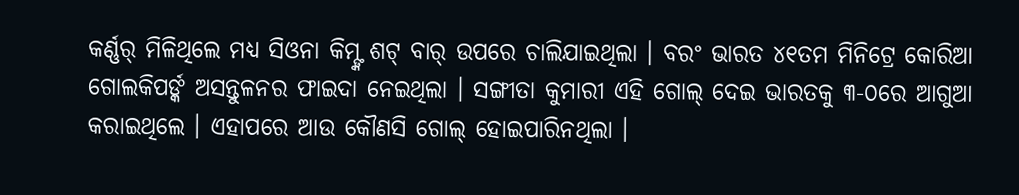କର୍ଣ୍ଣର୍ ମିଳିଥିଲେ ମଧ୍ୟ ସିଓନା କିମ୍ଙ୍କ ଶଟ୍ ବାର୍ ଉପରେ ଚାଲିଯାଇଥିଲା । ବରଂ ଭାରତ ୪୧ତମ ମିନିଟ୍ରେ କୋରିଆ ଗୋଲକିପର୍ଙ୍କ ଅସନ୍ତୁଳନର ଫାଇଦା ନେଇଥିଲା । ସଙ୍ଗୀତା କୁମାରୀ ଏହି ଗୋଲ୍ ଦେଇ ଭାରତକୁ ୩-୦ରେ ଆଗୁଆ କରାଇଥିଲେ । ଏହାପରେ ଆଉ କୌଣସି ଗୋଲ୍ ହୋଇପାରିନଥିଲା ।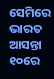ସେମିରେ ଭାରତ ଆସନ୍ତା ୧୦ରେ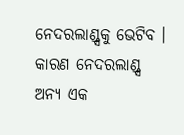ନେଦରଲାଣ୍ଡ୍ସକୁ ଭେଟିବ । କାରଣ ନେଦରଲାଣ୍ଡ୍ସ ଅନ୍ୟ ଏକ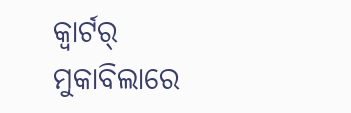କ୍ୱାର୍ଟର୍ ମୁକାବିଲାରେ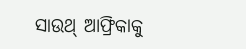ସାଉଥ୍ ଆଫ୍ରିକାକୁ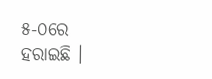୫-୦ରେ ହରାଇଛି ।